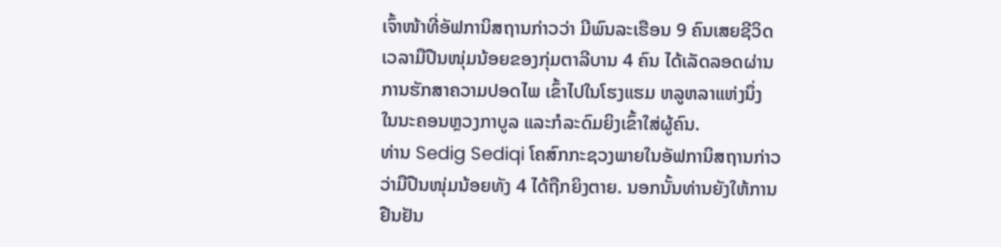ເຈົ້າໜ້າທີ່ອັຟການິສຖານກ່າວວ່າ ມີພົນລະເຮືອນ 9 ຄົນເສຍຊີວິດ
ເວລາມືປືນໜຸ່ມນ້ອຍຂອງກຸ່ມຕາລີບານ 4 ຄົນ ໄດ້ເລັດລອດຜ່ານ ການຮັກສາຄວາມປອດໄພ ເຂົ້າໄປໃນໂຮງແຮມ ຫລູຫລາແຫ່ງນຶ່ງ
ໃນນະຄອນຫຼວງກາບູລ ແລະກໍລະດົມຍິງເຂົ້າໃສ່ຜູ້ຄົນ.
ທ່ານ Sedig Sediqi ໂຄສົກກະຊວງພາຍໃນອັຟການິສຖານກ່າວ
ວ່າມືປືນໜຸ່ມນ້ອຍທັງ 4 ໄດ້ຖືກຍິງຕາຍ. ນອກນັ້ນທ່ານຍັງໃຫ້ການ
ຢືນຢັນ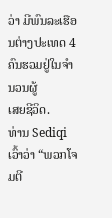ວ່າ ມີພົນລະເຮືອນຕ່າງປະເທດ 4 ຄົນຮວມຢູ່ໃນຈຳນວນຜູ້
ເສຍຊີວິດ.
ທ່ານ Sediqi ເວົ້າວ່າ “ພວກໂຈມຕີ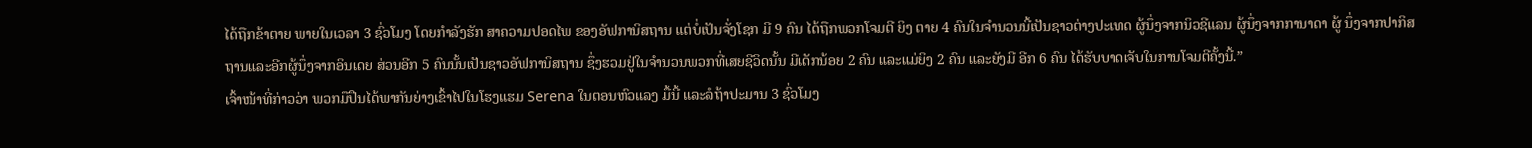ໄດ້ຖືກຂ້າຕາຍ ພາຍໃນເວລາ 3 ຊົ່ວໂມງ ໂດຍກຳລັງຮັກ ສາຄວາມປອດໄພ ຂອງອັຟການິສຖານ ແຕ່ບໍ່ເປັນຈັ່ງໂຊກ ມີ 9 ຄົນ ໄດ້ຖືກພວກໂຈມຕີ ຍິງ ຕາຍ 4 ຄົນໃນຈຳນວນນີ້ເປັນຊາວຕ່າງປະເທດ ຜູ້ນຶ່ງຈາກນິວຊີແລນ ຜູ້ນຶ່ງຈາກການາດາ ຜູ້ ນຶ່ງຈາກປາກິສຖານແລະອີກຜູ້ນຶ່ງຈາກອິນເດຍ ສ່ວນອີກ 5 ຄົນນັ້ນເປັນຊາວອັຟການິສຖານ ຊຶ່ງຮວມຢູ່ໃນຈຳນວນພວກທີ່ເສຍຊີວິດນັ້ນ ມີເດັກນ້ອຍ 2 ຄົນ ແລະແມ່ຍິງ 2 ຄົນ ແລະຍັງມີ ອີກ 6 ຄົນ ໄດ້ຮັບບາດເຈັບໃນການໂຈມຕີຄັ້ງນີ້.”
ເຈົ້າໜ້າທີ່ກ່າວວ່າ ພວກມືປືນໄດ້ພາກັນຍ່າງເຂົ້າໄປໃນໂຮງແຮມ Serena ໃນຕອນຫົວແລງ ມື້ນີ້ ແລະລໍຖ້າປະມານ 3 ຊົ່ວໂມງ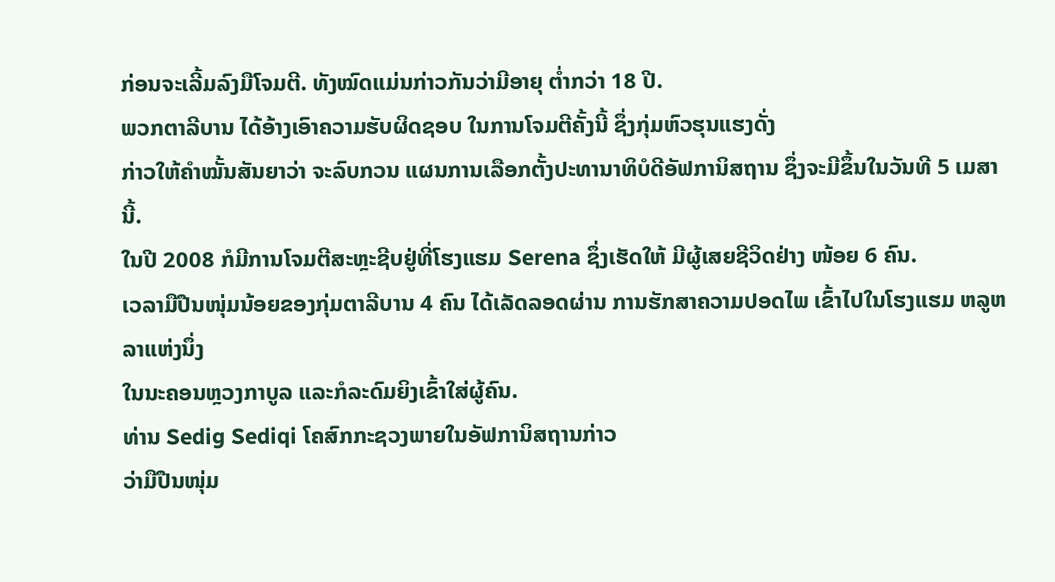ກ່ອນຈະເລີ້ມລົງມືໂຈມຕີ. ທັງໝົດແມ່ນກ່າວກັນວ່າມີອາຍຸ ຕ່ຳກວ່າ 18 ປີ.
ພວກຕາລີບານ ໄດ້ອ້າງເອົາຄວາມຮັບຜິດຊອບ ໃນການໂຈມຕີຄັ້ງນີ້ ຊຶ່ງກຸ່ມຫົວຮຸນແຮງດັ່ງ
ກ່າວໃຫ້ຄຳໝັ້ນສັນຍາວ່າ ຈະລົບກວນ ແຜນການເລືອກຕັ້ງປະທານາທິບໍດີອັຟການິສຖານ ຊຶ່ງຈະມີຂຶ້ນໃນວັນທີ 5 ເມສານີ້.
ໃນປີ 2008 ກໍມີການໂຈມຕີສະຫຼະຊີບຢູ່ທີ່ໂຮງແຮມ Serena ຊຶ່ງເຮັດໃຫ້ ມີຜູ້ເສຍຊີວິດຢ່າງ ໜ້ອຍ 6 ຄົນ.
ເວລາມືປືນໜຸ່ມນ້ອຍຂອງກຸ່ມຕາລີບານ 4 ຄົນ ໄດ້ເລັດລອດຜ່ານ ການຮັກສາຄວາມປອດໄພ ເຂົ້າໄປໃນໂຮງແຮມ ຫລູຫລາແຫ່ງນຶ່ງ
ໃນນະຄອນຫຼວງກາບູລ ແລະກໍລະດົມຍິງເຂົ້າໃສ່ຜູ້ຄົນ.
ທ່ານ Sedig Sediqi ໂຄສົກກະຊວງພາຍໃນອັຟການິສຖານກ່າວ
ວ່າມືປືນໜຸ່ມ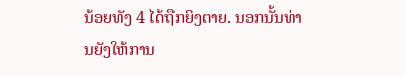ນ້ອຍທັງ 4 ໄດ້ຖືກຍິງຕາຍ. ນອກນັ້ນທ່ານຍັງໃຫ້ການ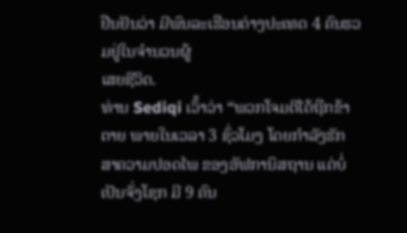ຢືນຢັນວ່າ ມີພົນລະເຮືອນຕ່າງປະເທດ 4 ຄົນຮວມຢູ່ໃນຈຳນວນຜູ້
ເສຍຊີວິດ.
ທ່ານ Sediqi ເວົ້າວ່າ “ພວກໂຈມຕີໄດ້ຖືກຂ້າຕາຍ ພາຍໃນເວລາ 3 ຊົ່ວໂມງ ໂດຍກຳລັງຮັກ ສາຄວາມປອດໄພ ຂອງອັຟການິສຖານ ແຕ່ບໍ່ເປັນຈັ່ງໂຊກ ມີ 9 ຄົນ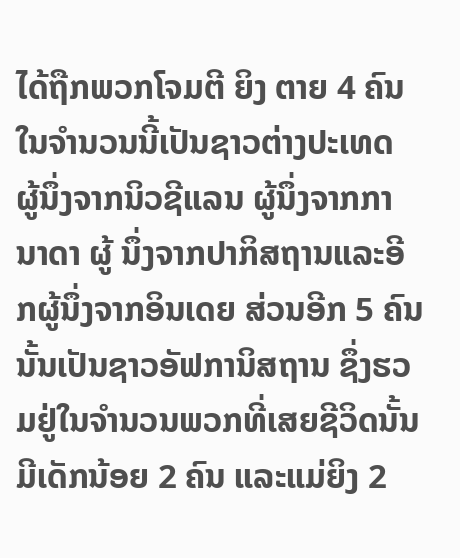ໄດ້ຖືກພວກໂຈມຕີ ຍິງ ຕາຍ 4 ຄົນໃນຈຳນວນນີ້ເປັນຊາວຕ່າງປະເທດ ຜູ້ນຶ່ງຈາກນິວຊີແລນ ຜູ້ນຶ່ງຈາກການາດາ ຜູ້ ນຶ່ງຈາກປາກິສຖານແລະອີກຜູ້ນຶ່ງຈາກອິນເດຍ ສ່ວນອີກ 5 ຄົນນັ້ນເປັນຊາວອັຟການິສຖານ ຊຶ່ງຮວມຢູ່ໃນຈຳນວນພວກທີ່ເສຍຊີວິດນັ້ນ ມີເດັກນ້ອຍ 2 ຄົນ ແລະແມ່ຍິງ 2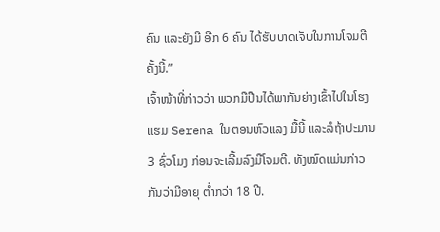ຄົນ ແລະຍັງມີ ອີກ 6 ຄົນ ໄດ້ຮັບບາດເຈັບໃນການໂຈມຕີຄັ້ງນີ້.”
ເຈົ້າໜ້າທີ່ກ່າວວ່າ ພວກມືປືນໄດ້ພາກັນຍ່າງເຂົ້າໄປໃນໂຮງແຮມ Serena ໃນຕອນຫົວແລງ ມື້ນີ້ ແລະລໍຖ້າປະມານ 3 ຊົ່ວໂມງ ກ່ອນຈະເລີ້ມລົງມືໂຈມຕີ. ທັງໝົດແມ່ນກ່າວກັນວ່າມີອາຍຸ ຕ່ຳກວ່າ 18 ປີ.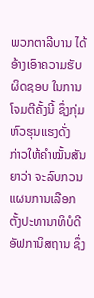ພວກຕາລີບານ ໄດ້ອ້າງເອົາຄວາມຮັບຜິດຊອບ ໃນການໂຈມຕີຄັ້ງນີ້ ຊຶ່ງກຸ່ມຫົວຮຸນແຮງດັ່ງ
ກ່າວໃຫ້ຄຳໝັ້ນສັນຍາວ່າ ຈະລົບກວນ ແຜນການເລືອກຕັ້ງປະທານາທິບໍດີອັຟການິສຖານ ຊຶ່ງ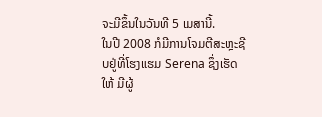ຈະມີຂຶ້ນໃນວັນທີ 5 ເມສານີ້.
ໃນປີ 2008 ກໍມີການໂຈມຕີສະຫຼະຊີບຢູ່ທີ່ໂຮງແຮມ Serena ຊຶ່ງເຮັດໃຫ້ ມີຜູ້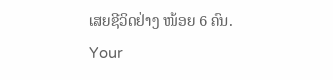ເສຍຊີວິດຢ່າງ ໜ້ອຍ 6 ຄົນ.
Your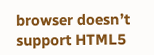browser doesn’t support HTML5